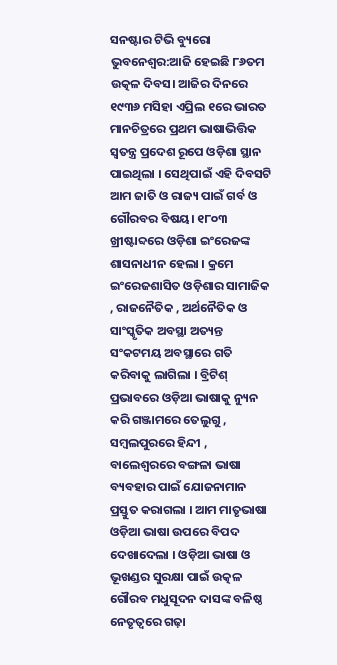ସନଷ୍ଟାର ଟିଭି ବ୍ୟୁରୋ
ଭୁବନେଶ୍ବର:ଆଜି ହେଇଛି ୮୬ତମ ଉତ୍କଳ ଦିବସ। ଆଜିର ଦିନରେ ୧୯୩୬ ମସିହା ଏପ୍ରିଲ ୧ରେ ଭାରତ ମାନଚିତ୍ରରେ ପ୍ରଥମ ଭାଷାଭିତ୍ତିକ ସ୍ବତନ୍ତ୍ର ପ୍ରଦେଶ ରୂପେ ଓଡ଼ିଶା ସ୍ଥାନ ପାଇଥିଲା । ସେଥିପାଇଁ ଏହି ଦିବସଟି ଆମ ଜାତି ଓ ରାଜ୍ୟ ପାଇଁ ଗର୍ବ ଓ ଗୌରବର ବିଷୟ। ୧୮୦୩ ଖ୍ରୀଷ୍ଟାବ୍ଦରେ ଓଡ଼ିଶା ଇଂରେଜଙ୍କ ଶାସନାଧୀନ ହେଲା । କ୍ରମେ ଇଂରେଜଶାସିତ ଓଡ଼ିଶାର ସାମାଜିକ , ରାଜନୈତିକ , ଅର୍ଥନୈତିକ ଓ ସାଂସ୍କୃତିକ ଅବସ୍ଥା ଅତ୍ୟନ୍ତ ସଂକଟମୟ ଅବସ୍ଥାରେ ଗତି କରିବାକୁ ଲାଗିଲା । ବ୍ରିଟିଶ୍ ପ୍ରଭାବରେ ଓଡ଼ିଆ ଭାଷାକୁ ନ୍ୟୁନ କରି ଗଞ୍ଜାମରେ ତେଲୁଗୁ , ସମ୍ବଲପୁରରେ ହିନ୍ଦୀ , ବାଲେଶ୍ବରରେ ବଙ୍ଗଳା ଭାଷା ବ୍ୟବହାର ପାଇଁ ଯୋଜନାମାନ ପ୍ରସ୍ତୁତ କରାଗଲା । ଆମ ମାତୃଭାଷା ଓଡ଼ିଆ ଭାଷା ଉପରେ ବିପଦ ଦେଖାଦେଲା । ଓଡ଼ିଆ ଭାଷା ଓ ଭୂଖଣ୍ଡର ସୁରକ୍ଷା ପାଇଁ ଉତ୍କଳ ଗୌରବ ମଧୁସୂଦନ ଦାସଙ୍କ ବଳିଷ୍ଠ ନେତୃତ୍ୱରେ ଗଢ଼ା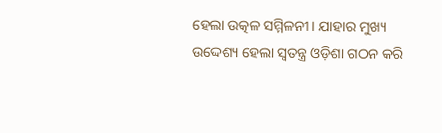ହେଲା ଉତ୍କଳ ସମ୍ମିଳନୀ। ଯାହାର ମୁଖ୍ୟ ଉଦ୍ଦେଶ୍ୟ ହେଲା ସ୍ବତନ୍ତ୍ର ଓଡ଼ିଶା ଗଠନ କରି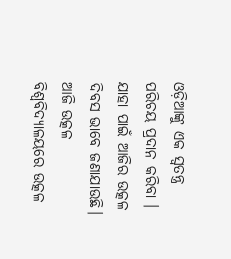ଓଡ଼ିଆଙ୍କୁ ଏକ ସ୍ଵତନ୍ତ୍ର ପରିଚୟ ପ୍ରଦାନ କରିବା । ଯାହା ପାଇଁ ଆଜିର ଉତ୍କଳ ଦିବସ ଭାବେ ଜଣାଯାଉଛି। ଆଜି ଉତ୍କଳ ବିଶ୍ବବିଦ୍ୟାଳୟରେ ଉତ୍କଳ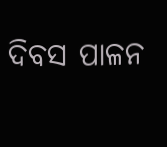ଦିବସ ପାଳନ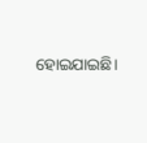ହୋଇଯାଇଛି।